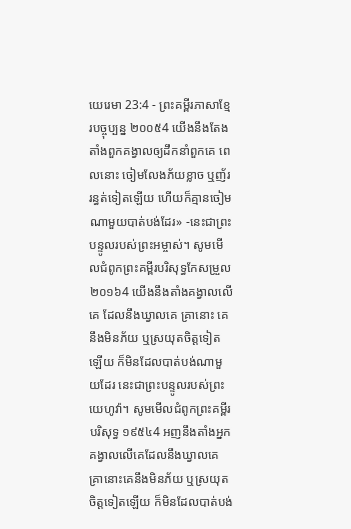យេរេមា 23:4 - ព្រះគម្ពីរភាសាខ្មែរបច្ចុប្បន្ន ២០០៥4 យើងនឹងតែងតាំងពួកគង្វាលឲ្យដឹកនាំពួកគេ ពេលនោះ ចៀមលែងភ័យខ្លាច ឬញ័ររន្ធត់ទៀតឡើយ ហើយក៏គ្មានចៀមណាមួយបាត់បង់ដែរ» -នេះជាព្រះបន្ទូលរបស់ព្រះអម្ចាស់។ សូមមើលជំពូកព្រះគម្ពីរបរិសុទ្ធកែសម្រួល ២០១៦4 យើងនឹងតាំងគង្វាលលើគេ ដែលនឹងឃ្វាលគេ គ្រានោះ គេនឹងមិនភ័យ ឬស្រយុតចិត្តទៀតឡើយ ក៏មិនដែលបាត់បង់ណាមួយដែរ នេះជាព្រះបន្ទូលរបស់ព្រះយេហូវ៉ា។ សូមមើលជំពូកព្រះគម្ពីរបរិសុទ្ធ ១៩៥៤4 អញនឹងតាំងអ្នកគង្វាលលើគេដែលនឹងឃ្វាលគេ គ្រានោះគេនឹងមិនភ័យ ឬស្រយុតចិត្តទៀតឡើយ ក៏មិនដែលបាត់បង់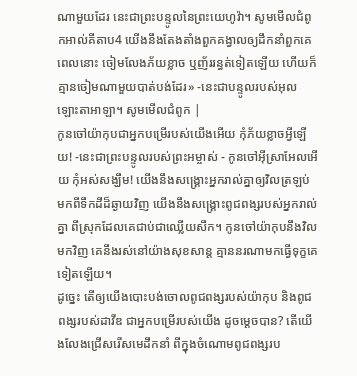ណាមួយដែរ នេះជាព្រះបន្ទូលនៃព្រះយេហូវ៉ា។ សូមមើលជំពូកអាល់គីតាប4 យើងនឹងតែងតាំងពួកគង្វាលឲ្យដឹកនាំពួកគេ ពេលនោះ ចៀមលែងភ័យខ្លាច ឬញ័ររន្ធត់ទៀតឡើយ ហើយក៏គ្មានចៀមណាមួយបាត់បង់ដែរ» -នេះជាបន្ទូលរបស់អុលឡោះតាអាឡា។ សូមមើលជំពូក |
កូនចៅយ៉ាកុបជាអ្នកបម្រើរបស់យើងអើយ កុំភ័យខ្លាចអ្វីឡើយ! -នេះជាព្រះបន្ទូលរបស់ព្រះអម្ចាស់ - កូនចៅអ៊ីស្រាអែលអើយ កុំអស់សង្ឃឹម! យើងនឹងសង្គ្រោះអ្នករាល់គ្នាឲ្យវិលត្រឡប់ មកពីទឹកដីដ៏ឆ្ងាយវិញ យើងនឹងសង្គ្រោះពូជពង្សរបស់អ្នករាល់គ្នា ពីស្រុកដែលគេជាប់ជាឈ្លើយសឹក។ កូនចៅយ៉ាកុបនឹងវិលមកវិញ គេនឹងរស់នៅយ៉ាងសុខសាន្ត គ្មាននរណាមកធ្វើទុក្ខគេទៀតឡើយ។
ដូច្នេះ តើឲ្យយើងបោះបង់ចោលពូជពង្សរបស់យ៉ាកុប និងពូជពង្សរបស់ដាវីឌ ជាអ្នកបម្រើរបស់យើង ដូចម្ដេចបាន? តើយើងលែងជ្រើសរើសមេដឹកនាំ ពីក្នុងចំណោមពូជពង្សរប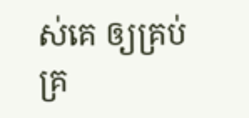ស់គេ ឲ្យគ្រប់គ្រ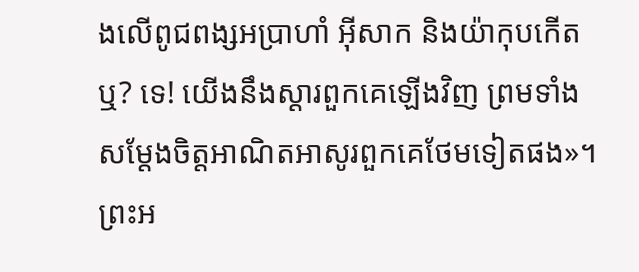ងលើពូជពង្សអប្រាហាំ អ៊ីសាក និងយ៉ាកុបកើតឬ? ទេ! យើងនឹងស្ដារពួកគេឡើងវិញ ព្រមទាំងសម្តែងចិត្តអាណិតអាសូរពួកគេថែមទៀតផង»។
ព្រះអ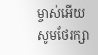ម្ចាស់អើយ សូមថែរក្សា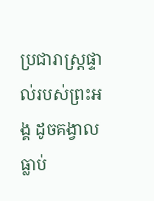ប្រជារាស្ត្រផ្ទាល់របស់ព្រះអង្គ ដូចគង្វាលធ្លាប់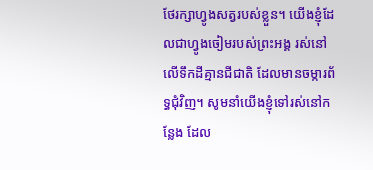ថែរក្សាហ្វូងសត្វរបស់ខ្លួន។ យើងខ្ញុំដែលជាហ្វូងចៀមរបស់ព្រះអង្គ រស់នៅលើទឹកដីគ្មានជីជាតិ ដែលមានចម្ការព័ទ្ធជុំវិញ។ សូមនាំយើងខ្ញុំទៅរស់នៅកន្លែង ដែល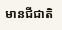មានជីជាតិ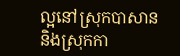ល្អនៅស្រុកបាសាន និងស្រុកកា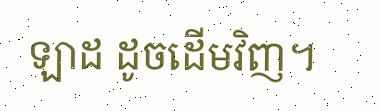ឡាដ ដូចដើមវិញ។